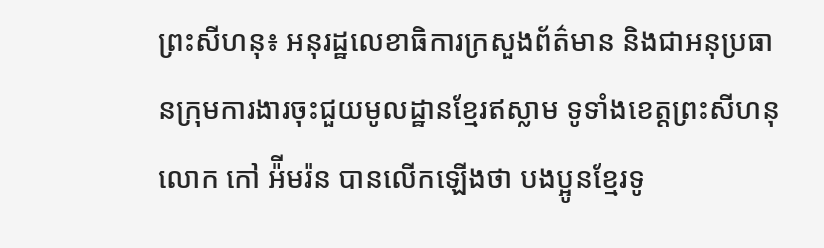ព្រះសីហនុ៖ អនុរដ្ឋលេខាធិការក្រសួងព័ត៌មាន និងជាអនុប្រធានក្រុមការងារចុះជួយមូលដ្ឋានខ្មែរឥស្លាម ទូទាំងខេត្តព្រះសីហនុ លោក កៅ អ៉ីមរ៉ន បានលើកឡើងថា បងប្អូនខ្មែរទូ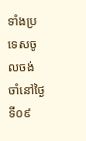ទាំងប្រទេសចូលចង់ចាំនៅថ្ងៃទី០៩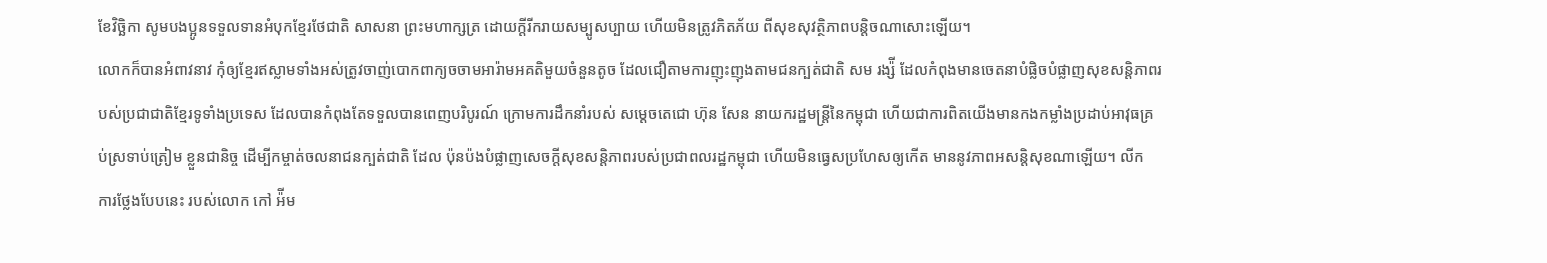ខែវិច្ឆិកា សូមបងប្អូនទទួលទានអំបុកខ្មែរថែជាតិ សាសនា ព្រះមហាក្សត្រ ដោយក្តីរីករាយសម្បូសប្បាយ ហើយមិនត្រូវភិតភ័យ ពីសុខសុវត្ថិភាពបន្តិចណាសោះឡើយ។
លោកក៏បានអំពាវនាវ កុំឲ្យខ្មែរឥស្លាមទាំងអស់ត្រូវចាញ់បោកពាក្យចចាមអារ៉ាមអគតិមួយចំនួនតូច ដែលជឿតាមការញុះញុងតាមជនក្បត់ជាតិ សម រង្ស៉ី ដែលកំពុងមានចេតនាបំផ្លិចបំផ្លាញសុខសន្តិភាពរបស់ប្រជាជាតិខ្មែរទូទាំងប្រទេស ដែលបានកំពុងតែទទួលបានពេញបរិបូរណ៍ ក្រោមការដឹកនាំរបស់ សម្តេចតេជោ ហ៊ុន សែន នាយករដ្ឋមន្រ្តីនៃកម្ពុជា ហើយជាការពិតយើងមានកងកម្លាំងប្រដាប់អាវុធគ្រប់ស្រទាប់ត្រៀម ខ្លួនជានិច្ច ដើម្បីកម្ចាត់ចលនាជនក្បត់ជាតិ ដែល ប៉ុនប៉ងបំផ្លាញសេចក្តីសុខសន្តិភាពរបស់ប្រជាពលរដ្ឋកម្ពុជា ហើយមិនធ្វេសប្រហែសឲ្យកើត មាននូវភាពអសន្តិសុខណាឡើយ។ លីក
ការថ្លែងបែបនេះ របស់លោក កៅ អ៉ីម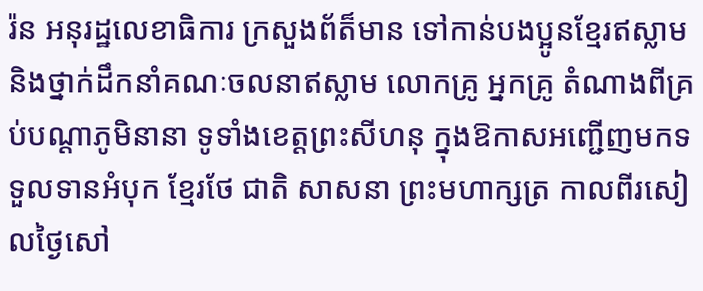រ៉ន អនុរដ្ឋលេខាធិការ ក្រសួងព័ត៏មាន ទៅកាន់បងប្អូនខ្មែរឥស្លាម និងថ្នាក់ដឹកនាំគណៈចលនាឥស្លាម លោកគ្រូ អ្នកគ្រូ តំណាងពីគ្រប់បណ្តាភូមិនានា ទូទាំងខេត្តព្រះសីហនុ ក្នុងឱកាសអញ្ជើញមកទទួលទានអំបុក ខ្មែរថែ ជាតិ សាសនា ព្រះមហាក្សត្រ កាលពីរសៀលថ្ងៃសៅ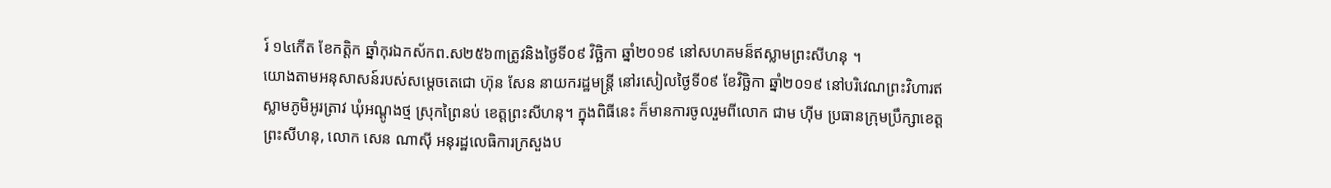រ៍ ១៤កើត ខែកត្ដិក ឆ្នាំកុរឯកស័កព.ស២៥៦៣ត្រូវនិងថ្ងៃទី០៩ វិច្ឆិកា ឆ្នាំ២០១៩ នៅសហគមន៏ឥស្លាមព្រះសីហនុ ។
យោងតាមអនុសាសន៍របស់សម្តេចតេជោ ហ៊ុន សែន នាយករដ្ឋមន្រ្តី នៅរសៀលថ្ងៃទី០៩ ខែវិច្ឆិកា ឆ្នាំ២០១៩ នៅបរិវេណព្រះវិហារឥស្លាមភូមិអូរត្រាវ ឃុំអណ្តូងថ្ម ស្រុកព្រៃនប់ ខេត្តព្រះសីហនុ។ ក្នុងពិធីនេះ ក៏មានការចូលរួមពីលោក ជាម ហ៊ីម ប្រធានក្រុមប្រឹក្សាខេត្តព្រះសីហនុ, លោក សេន ណាស៊ី អនុរដ្ឋលេធិការក្រសួងប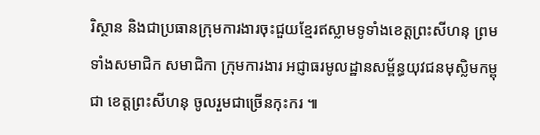រិស្ថាន និងជាប្រធានក្រុមការងារចុះជួយខ្មែរឥស្លាមទូទាំងខេត្តព្រះសីហនុ ព្រមទាំងសមាជិក សមាជិកា ក្រុមការងារ អជ្ញាធរមូលដ្ឋានសម្ព័ន្ធយុវជនមុស្លិមកម្ពុជា ខេត្តព្រះសីហនុ ចូលរួមជាច្រើនកុះករ ៕